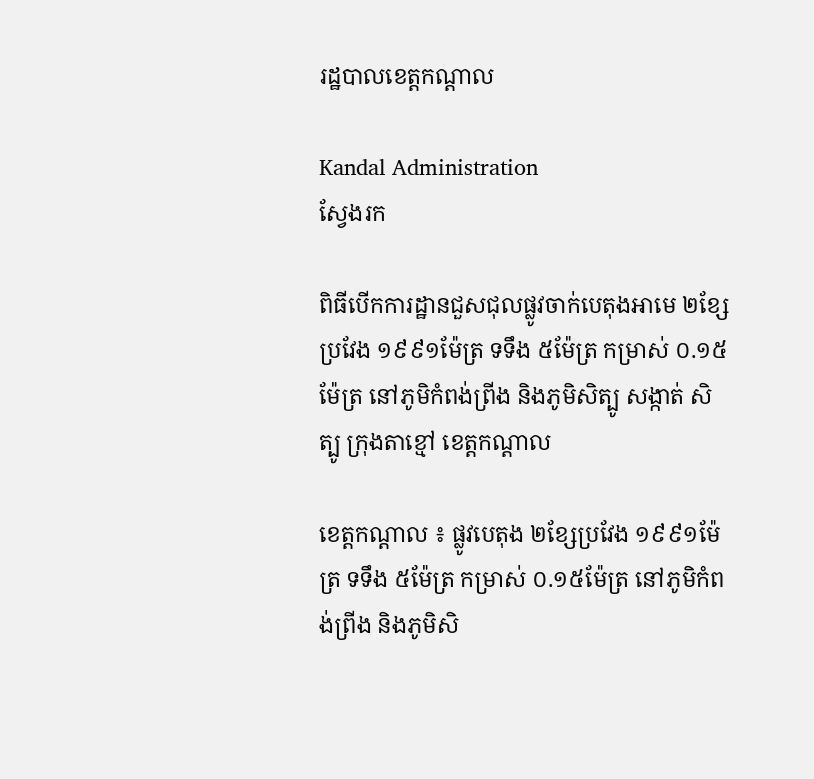រដ្ឋបាលខេត្តកណ្តាល

Kandal Administration
ស្វែងរក

ពិធីបើកការដ្ឋានជួសជុលផ្លូវចាក់បេតុងអាមេ ២ខ្សែ ប្រវែង ១៩៩១ម៉ែត្រ ទទឹង ៥ម៉ែត្រ កម្រាស់ ០.១៥ម៉ែត្រ នៅភូមិកំពង់ព្រីង និងភូមិសិត្បូ សង្កាត់ សិត្បូ ក្រុងតាខ្មៅ ខេត្តកណ្តាល

ខេត្តកណ្ដាល ៖ ផ្លូវបេតុង ២ខ្សែប្រវែង ១៩៩១ម៉ែត្រ ទទឹង ៥ម៉ែត្រ កម្រាស់ ០.១៥ម៉ែត្រ នៅភូមិកំពង់ព្រីង និងភូមិសិ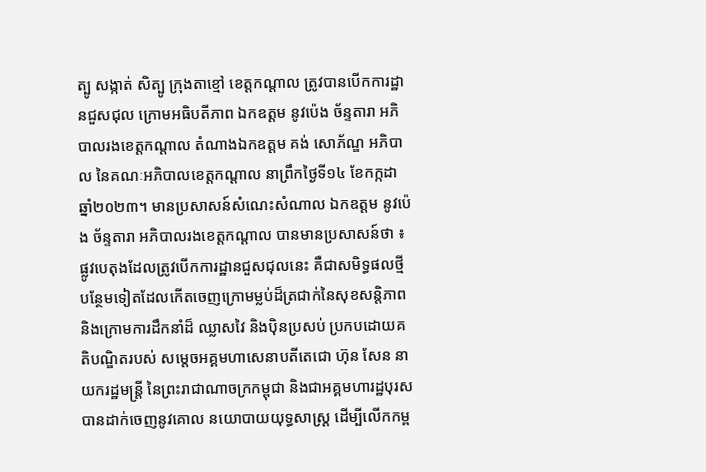ត្បូ សង្កាត់ សិត្បូ ក្រុងតាខ្មៅ ខេត្តកណ្តាល ត្រូវបានបើកការដ្ឋានជួសជុល ក្រោមអធិបតីភាព ឯកឧត្តម នូវប៉េង ច័ន្ទតារា អភិបាលរងខេត្តកណ្តាល តំណាងឯកឧត្ដម គង់ សោភ័ណ្ឌ អភិបាល នៃគណៈអភិបាលខេត្តកណ្ដាល នាព្រឹកថ្ងៃទី១៤ ខែកក្កដា ឆ្នាំ២០២៣។ មានប្រសាសន៍សំណេះសំណាល ឯកឧត្តម នូវប៉េង ច័ន្ទតារា អភិបាលរងខេត្តកណ្តាល បានមានប្រសាសន៍ថា ៖ ផ្លូវបេតុងដែលត្រូវបើកការដ្ឋានជួសជុលនេះ គឺជាសមិទ្ធផលថ្មីបន្ថែមទៀតដែលកើតចេញក្រោមម្លប់ដ៏ត្រជាក់នៃសុខសន្តិភាព និងក្រោមការដឹកនាំដ៏ ឈ្លាសវៃ និងប៉ិនប្រសប់ ប្រកបដោយគតិបណ្ឌិតរបស់ សម្តេចអគ្គមហាសេនាបតីតេជោ ហ៊ុន សែន នាយករដ្ឋមន្ត្រី នៃព្រះរាជាណាចក្រកម្ពុជា និងជាអគ្គមហារដ្ឋបុរស បានដាក់ចេញនូវគោល នយោបាយយុទ្ធសាស្ត្រ ដើម្បីលើកកម្ព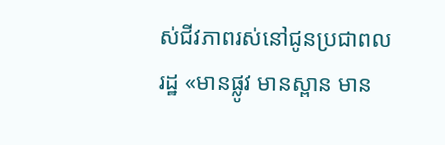ស់ជីវភាពរស់នៅជូនប្រជាពលរដ្ឋ «មានផ្លូវ មានស្ពាន មាន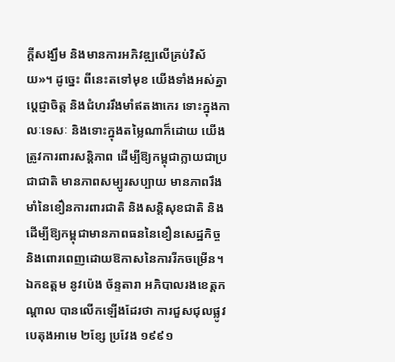ក្តីសង្ឃឹម និងមានការអភិវឌ្ឍលើគ្រប់វិស័យ»។ ដូច្នេះ ពីនេះតទៅមុខ យើងទាំងអស់គ្នា ប្តេជ្ញាចិត្ត និងជំហររឹងមាំឥតងាកេរ ទោះក្នុងកាលៈទេសៈ និងទោះក្នុងតម្លៃណាក៏ដោយ យើងត្រូវការពារសន្តិភាព ដើម្បីឱ្យកម្ពុជាក្លាយជាប្រជាជាតិ មានភាពសម្បូរសប្បាយ មានភាពរឹងមាំនៃខឿនការពារជាតិ និងសន្តិសុខជាតិ និងដើម្បីឱ្យកម្ពុជាមានភាពធននៃខឿនសេដ្ឋកិច្ច និងពោរពេញដោយឱកាសនៃការរីកចម្រើន។ ឯកឧត្តម នូវប៉េង ច័ន្ទតារា អភិបាលរងខេត្តកណ្តាល បានលើកឡើងដែរថា ការជួសជុលផ្លូវបេតុងអាមេ ២ខ្សែ ប្រវែង ១៩៩១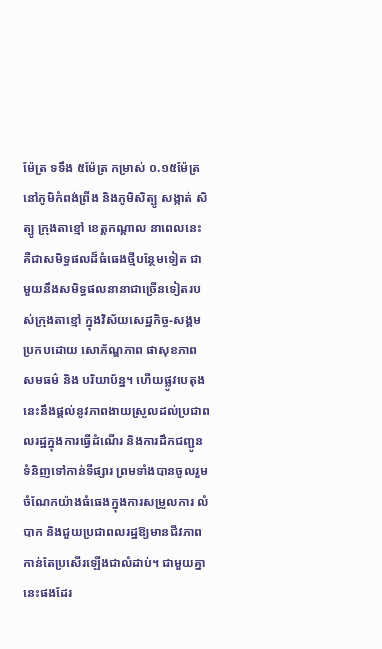ម៉ែត្រ ទទឹង ៥ម៉ែត្រ កម្រាស់ ០.១៥ម៉ែត្រ នៅភូមិកំពង់ព្រីង និងភូមិសិត្បូ សង្កាត់ សិត្បូ ក្រុងតាខ្មៅ ខេត្តកណ្តាល នាពេលនេះ គឺជាសមិទ្ធផលដ៏ធំធេងថ្មីបន្ថែមទៀត ជាមួយនឹងសមិទ្ធផលនានាជាច្រើនទៀតរបស់ក្រុងតាខ្មៅ ក្នុងវិស័យសេដ្ឋកិច្ច-សង្គម ប្រកបដោយ សោភ័ណ្ឌភាព ផាសុខភាព សមធម៌ និង បរិយាប័ន្ន។ ហើយផ្លូវបេតុងនេះនឹងផ្ដល់នូវភាពងាយស្រួលដល់ប្រជាពលរដ្ឋក្នុងការធ្វើដំណើរ និងការដឹកជញ្ជូនទំនិញទៅកាន់ទីផ្សារ ព្រមទាំងបានចូលរួមចំណែកយ៉ាងធំធេងក្នុងការសម្រួលការ លំបាក និងជួយប្រជាពលរដ្ឋឱ្យមានជីវភាពកាន់តែប្រសើរឡើងជាលំដាប់។ ជាមួយគ្នានេះផងដែរ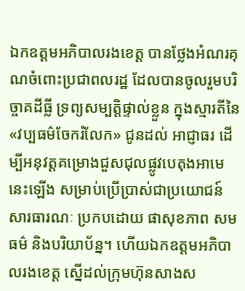ឯកឧត្ដមអភិបាលរងខេត្ត បានថ្លែងអំណរគុណចំពោះប្រជាពលរដ្ឋ ដែលបានចូលរួមបរិច្ចាគដីធ្លី ទ្រព្យសម្បត្តិផ្ទាល់ខ្លួន ក្នុងស្មារតីនៃ «វប្បធម៌ចែករំលែក» ជូនដល់ អាជ្ញាធរ ដើម្បីអនុវត្តគម្រោងជួសជុលផ្លូវបេតុងអាមេ នេះឡើង សម្រាប់ប្រើប្រាស់ជាប្រយោជន៍ សារធារណៈ ប្រកបដោយ ផាសុខភាព សមធម៌ និងបរិយាប័ន្ន។ ហើយឯកឧត្ដមអភិបាលរងខេត្ត ស្នើដល់ក្រុមហ៊ុនសាងស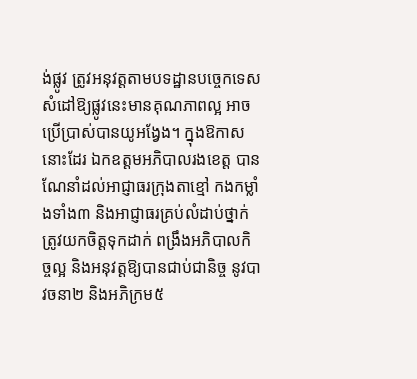ង់ផ្លូវ ត្រូវអនុវត្តតាមបទដ្ឋានបច្ចេកទេស សំដៅឱ្យផ្លូវនេះមានគុណភាពល្អ អាចប្រើប្រាស់បានយូអង្វែង។ ក្នុងឱកាសនោះដែរ ឯកឧត្ដមអភិបាលរងខេត្ត បានណែនាំដល់អាជ្ញាធរក្រុងតាខ្មៅ កងកម្លាំងទាំង៣ និងអាជ្ញាធរគ្រប់លំដាប់ថ្នាក់ ត្រូវយកចិត្តទុកដាក់ ពង្រឹងអភិបាលកិច្ចល្អ និងអនុវត្តឱ្យបានជាប់ជានិច្ច នូវបាវចនា២ និងអភិក្រម៥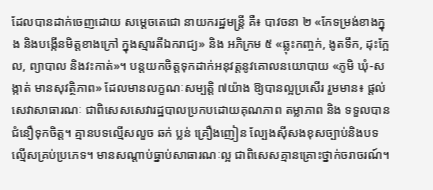ដែលបានដាក់ចេញដោយ សម្តេចតេជោ នាយករដ្ឋមន្ត្រី គឺ៖ បាវចនា ២ «កែទម្រង់ខាងក្នុង និងបង្កើនមិត្តខាងក្រៅ ក្នុងស្មារតីឯករាជ្យ» និង អភិក្រម ៥ «ឆ្លុះកញ្ចក់, ងូតទឹក, ដុះក្អែល, ព្យាបាល និងវះកាត់»។ បន្តយកចិត្តទុកដាក់អនុវត្តនូវគោលនយោបាយ «ភូមិ ឃុំ-សង្កាត់ មានសុវត្ថិភាព» ដែលមានលក្ខណៈសម្បត្តិ ៧យ៉ាង ឱ្យបានល្អប្រសើរ រួមមាន៖ ផ្តល់សេវាសាធារណៈ ជាពិសេសសេវារដ្ឋបាលប្រកបដោយគុណភាព តម្លាភាព និង ទទួលបានជំនឿទុកចិត្ត។ គ្មានបទល្មើសលួច ឆក់ ប្លន់ គ្រឿងញៀន ល្បែងស៊ីសងខុសច្បាប់និងបទល្មើសគ្រប់ប្រភេទ។ មានសណ្ដាប់ធ្នាប់សាធារណៈល្អ ជាពិសេសគ្មានគ្រោះថ្នាក់ចរាចរណ៍។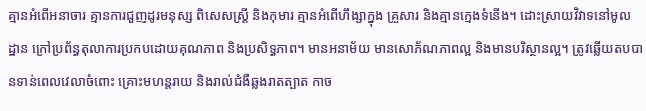គ្មានអំពើអនាចារ គ្មានការជួញដូរមនុស្ស ពិសេសស្ត្រី និងកុមារ គ្មានអំពើហឹង្សាក្នុង គ្រួសារ និងគ្មានក្មេងទំនើង។ ដោះស្រាយវិវាទនៅមូលដ្ឋាន ក្រៅប្រព័ន្ធតុលាការប្រកបដោយគុណភាព និងប្រសិទ្ធភាព។ មានអនាម័យ មានសោភ័ណភាពល្អ និងមានបរិស្ថានល្អ។ ត្រូវឆ្លើយតបបានទាន់ពេលវេលាចំពោះ គ្រោះមហន្តរាយ និងរាល់ជំងឺឆ្លងរាតត្បាត កាច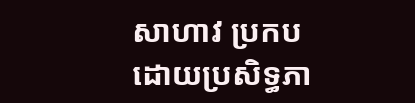សាហាវ ប្រកបដោយប្រសិទ្ធភា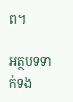ព។

អត្ថបទទាក់ទង